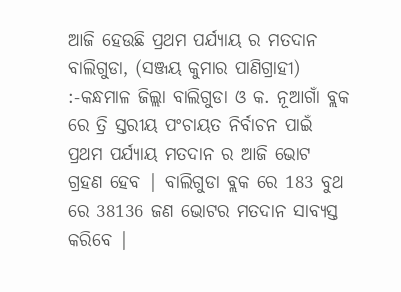ଆଜି ହେଉଛି ପ୍ରଥମ ପର୍ଯ୍ୟାୟ ର ମତଦାନ
ବାଲିଗୁଡା, (ସଞ୍ଜୟ କୁମାର ପାଣିଗ୍ରାହୀ) :-କନ୍ଧମାଳ ଜିଲ୍ଲା ବାଲିଗୁଡା ଓ କ. ନୂଆଗାଁ ବ୍ଲକ ରେ ତ୍ରି ସ୍ତରୀୟ ପଂଚାୟତ ନିର୍ବାଚନ ପାଇଁ ପ୍ରଥମ ପର୍ଯ୍ୟାୟ ମତଦାନ ର ଆଜି ଭୋଟ ଗ୍ରହଣ ହେବ | ବାଲିଗୁଡା ବ୍ଲକ ରେ 183 ବୁଥ ରେ 38136 ଜଣ ଭୋଟର ମତଦାନ ସାବ୍ୟସ୍ତ କରିବେ |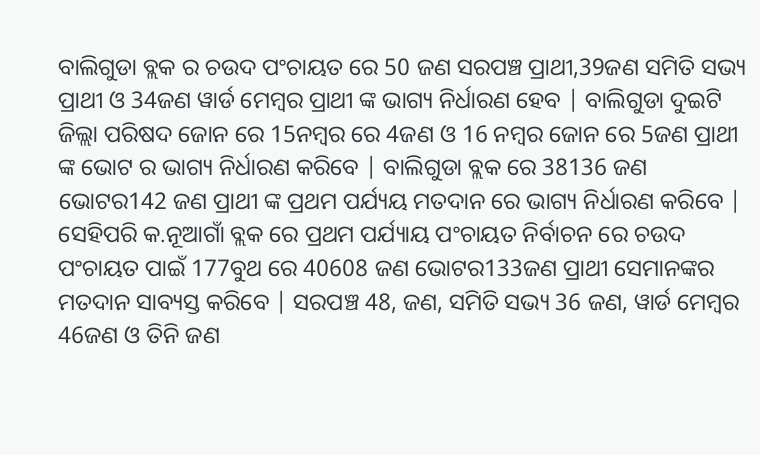ବାଲିଗୁଡା ବ୍ଲକ ର ଚଉଦ ପଂଚାୟତ ରେ 50 ଜଣ ସରପଞ୍ଚ ପ୍ରାଥୀ,39ଜଣ ସମିତି ସଭ୍ୟ ପ୍ରାଥୀ ଓ 34ଜଣ ୱାର୍ଡ ମେମ୍ବର ପ୍ରାଥୀ ଙ୍କ ଭାଗ୍ୟ ନିର୍ଧାରଣ ହେବ | ବାଲିଗୁଡା ଦୁଇଟି ଜିଲ୍ଲା ପରିଷଦ ଜୋନ ରେ 15ନମ୍ବର ରେ 4ଜଣ ଓ 16 ନମ୍ବର ଜୋନ ରେ 5ଜଣ ପ୍ରାଥୀ ଙ୍କ ଭୋଟ ର ଭାଗ୍ୟ ନିର୍ଧାରଣ କରିବେ | ବାଲିଗୁଡା ବ୍ଲକ ରେ 38136 ଜଣ ଭୋଟର142 ଜଣ ପ୍ରାଥୀ ଙ୍କ ପ୍ରଥମ ପର୍ଯ୍ୟୟ ମତଦାନ ରେ ଭାଗ୍ୟ ନିର୍ଧାରଣ କରିବେ | ସେହିପରି କ.ନୂଆଗାଁ ବ୍ଲକ ରେ ପ୍ରଥମ ପର୍ଯ୍ୟାୟ ପଂଚାୟତ ନିର୍ବାଚନ ରେ ଚଉଦ ପଂଚାୟତ ପାଇଁ 177ବୁଥ ରେ 40608 ଜଣ ଭୋଟର133ଜଣ ପ୍ରାଥୀ ସେମାନଙ୍କର ମତଦାନ ସାବ୍ୟସ୍ତ କରିବେ | ସରପଞ୍ଚ 48, ଜଣ, ସମିତି ସଭ୍ୟ 36 ଜଣ, ୱାର୍ଡ ମେମ୍ବର 46ଜଣ ଓ ତିନି ଜଣ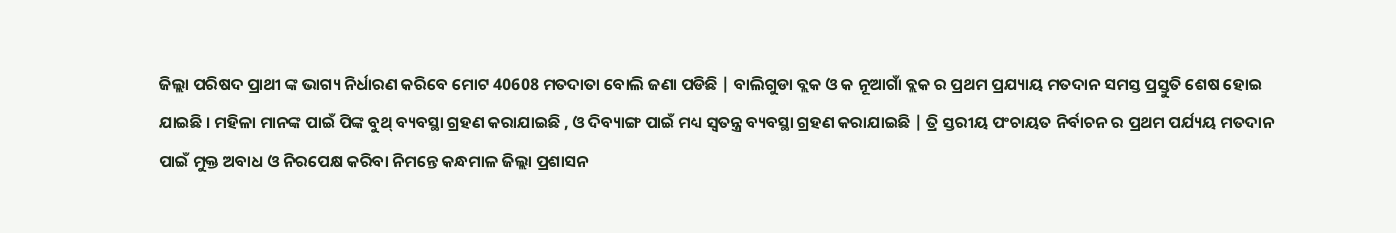ଜିଲ୍ଲା ପରିଷଦ ପ୍ରାଥୀ ଙ୍କ ଭାଗ୍ୟ ନିର୍ଧାରଣ କରିବେ ମୋଟ 40608 ମତଦାତା ବୋଲି ଜଣା ପଡିଛି | ବାଲିଗୁଡା ବ୍ଲକ ଓ କ ନୂଆଗାଁ ବ୍ଲକ ର ପ୍ରଥମ ପ୍ରଯ୍ୟାୟ ମତଦାନ ସମସ୍ତ ପ୍ରସ୍ତୁତି ଶେଷ ହୋଇ ଯାଇଛି । ମହିଳା ମାନଙ୍କ ପାଇଁ ପିଙ୍କ ବୁଥ୍ ବ୍ୟବସ୍ଥା ଗ୍ରହଣ କରାଯାଇଛି , ଓ ଦିବ୍ୟାଙ୍ଗ ପାଇଁ ମଧ୍ୟ ସ୍ୱତନ୍ତ୍ର ବ୍ୟବସ୍ଥା ଗ୍ରହଣ କରାଯାଇଛି | ତ୍ରି ସ୍ତରୀୟ ପଂଚାୟତ ନିର୍ବାଚନ ର ପ୍ରଥମ ପର୍ଯ୍ୟୟ ମତଦାନ ପାଇଁ ମୁକ୍ତ ଅବାଧ ଓ ନିରପେକ୍ଷ କରିବା ନିମନ୍ତେ କନ୍ଧମାଳ ଜିଲ୍ଲା ପ୍ରଶାସନ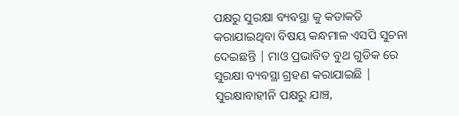ପକ୍ଷରୁ ସୁରକ୍ଷା ବ୍ୟବସ୍ଥା କୁ କଡାକଡି କରାଯାଇଥିବା ବିଷୟ କନ୍ଧମାଳ ଏସପି ସୁଚନା ଦେଇଛନ୍ତି | ମାଓ ପ୍ରଭାବିତ ବୁଥ ଗୁଡିକ ରେ ସୁରକ୍ଷା ବ୍ୟବସ୍ଥା ଗ୍ରହଣ କରାଯାଇଛି | ସୁରକ୍ଷାବାହୀନି ପକ୍ଷରୁ ଯାଞ୍ଚ,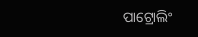ପାଟ୍ରୋଲିଂ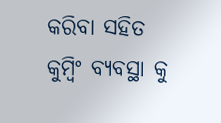କରିବା ସହିତ କୁମ୍ବିଂ ବ୍ୟବସ୍ଥା କୁ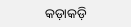କଡ଼ାକଡ଼ି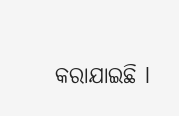କରାଯାଇଛି l